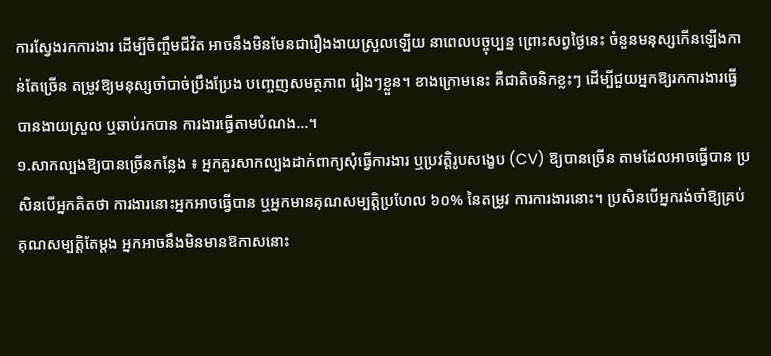ការស្វែងរកការងារ ដើម្បីចិញ្ចឹមជីវិត អាចនឹងមិនមែនជារឿងងាយស្រួលឡើយ នាពេលបច្ចុប្បន្ន ព្រោះសព្វថ្ងៃនេះ ចំនួនមនុស្សកើនឡើងកាន់តែច្រើន តម្រូវឱ្យមនុស្សចាំបាច់ប្រឹងប្រែង បញ្ចេញសមត្ថភាព រៀងៗខ្លួន។ ខាងក្រោមនេះ គឺជាតិចនិកខ្លះៗ ដើម្បីជួយអ្នកឱ្យរកការងារធ្វើបានងាយស្រួល ឬឆាប់រកបាន ការងារធ្វើតាមបំណង...។
១.សាកល្បងឱ្យបានច្រើនកន្លែង ៖ អ្នកគួរសាកល្បងដាក់ពាក្យសុំធ្វើការងារ ឬប្រវត្តិរូបសង្ខេប (CV) ឱ្យបានច្រើន តាមដែលអាចធ្វើបាន ប្រសិនបើអ្នកគិតថា ការងារនោះអ្នកអាចធ្វើបាន ឬអ្នកមានគុណសម្បត្តិប្រហែល ៦០% នៃតម្រូវ ការការងារនោះ។ ប្រសិនបើអ្នករង់ចាំឱ្យគ្រប់គុណសម្បត្តិតែម្តង អ្នកអាចនឹងមិនមានឱកាសនោះ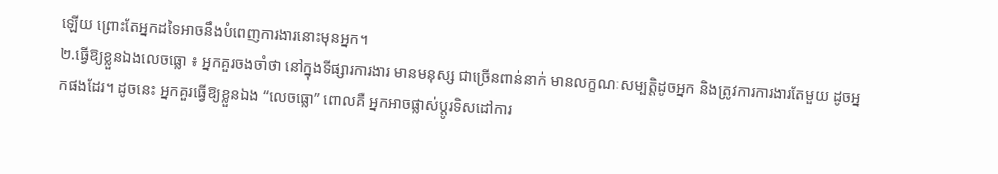ឡើយ ព្រោះតែអ្នកដទៃអាចនឹងបំពេញការងារនោះមុនអ្នក។
២.ធ្វើឱ្យខ្លួនឯងលេចធ្លោ ៖ អ្នកគួរចងចាំថា នៅក្នុងទីផ្សារការងារ មានមនុស្ស ជាច្រើនពាន់នាក់ មានលក្ខណៈសម្បត្តិដូចអ្នក និងត្រូវការការងារតែមួយ ដូចអ្នកផងដែរ។ ដូចនេះ អ្នកគួរធ្វើឱ្យខ្លួនឯង “លេចធ្លោ” ពោលគឺ អ្នកអាចផ្លាស់ប្តូរទិសដៅការ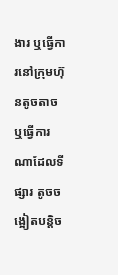ងារ ឬធ្វើការនៅក្រុមហ៊ុនតូចតាច ឬធ្វើការណាដែលទីផ្សារ តូចចង្អៀតបន្តិច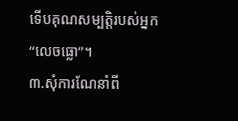ទើបគុណសម្បត្តិរបស់អ្នក “លេចធ្លោ”។
៣.សុំការណែនាំពី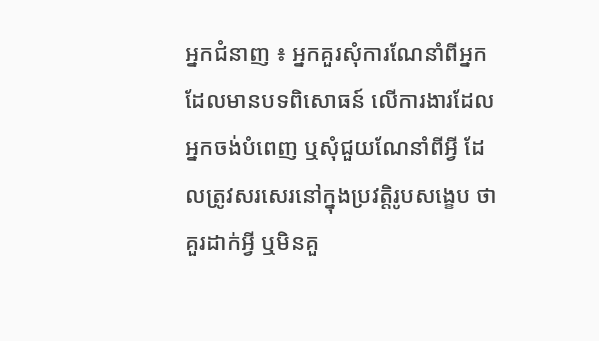អ្នកជំនាញ ៖ អ្នកគួរសុំការណែនាំពីអ្នកដែលមានបទពិសោធន៍ លើការងារដែលអ្នកចង់បំពេញ ឬសុំជួយណែនាំពីអ្វី ដែលត្រូវសរសេរនៅក្នុងប្រវត្តិរូបសង្ខេប ថា គួរដាក់អ្វី ឬមិនគួ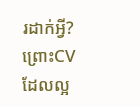រដាក់អ្វី? ព្រោះCV ដែលល្អ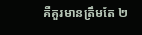គឺគួរមានត្រឹមតែ ២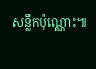សន្លឹកប៉ុណ្ណោះ៕